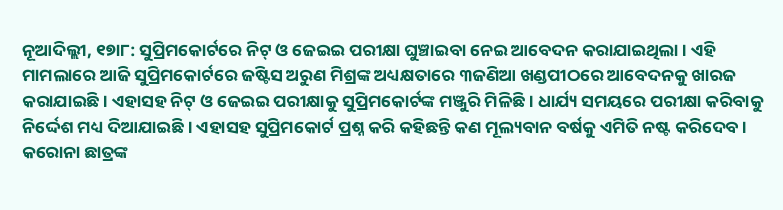ନୂଆଦିଲ୍ଲୀ, ୧୭ା୮: ସୁପ୍ରିମକୋର୍ଟରେ ନିଟ୍ ଓ ଜେଇଇ ପରୀକ୍ଷା ଘୁଞ୍ଚାଇବା ନେଇ ଆବେଦନ କରାଯାଇଥିଲା । ଏହି ମାମଲାରେ ଆଜି ସୁପ୍ରିମକୋର୍ଟରେ ଜଷ୍ଟିସ ଅରୁଣ ମିଶ୍ରଙ୍କ ଅଧ୍ୟକ୍ଷତାରେ ୩ଜଣିଆ ଖଣ୍ଡପୀଠରେ ଆବେଦନକୁ ଖାରଜ କରାଯାଇଛି । ଏହାସହ ନିଟ୍ ଓ ଜେଇଇ ପରୀକ୍ଷାକୁ ସୁପ୍ରିମକୋର୍ଟଙ୍କ ମଞ୍ଜୁରି ମିଳିଛି । ଧାର୍ଯ୍ୟ ସମୟରେ ପରୀକ୍ଷା କରିବାକୁ ନିର୍ଦ୍ଦେଶ ମଧ୍ୟ ଦିଆଯାଇଛି । ଏହାସହ ସୁପ୍ରିମକୋର୍ଟ ପ୍ରଶ୍ନ କରି କହିଛନ୍ତି କଣ ମୂଲ୍ୟବାନ ବର୍ଷକୁ ଏମିତି ନଷ୍ଟ କରିଦେବ । କରୋନା ଛାତ୍ରଙ୍କ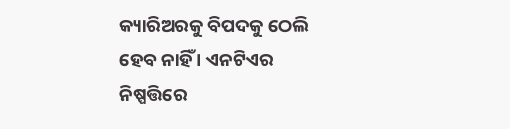କ୍ୟାରିଅରକୁ ବିପଦକୁ ଠେଲି ହେବ ନାହିଁ । ଏନଟିଏର ନିଷ୍ପତ୍ତିରେ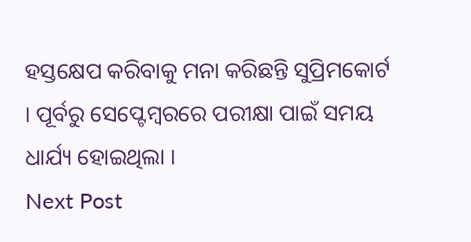ହସ୍ତକ୍ଷେପ କରିବାକୁ ମନା କରିଛନ୍ତି ସୁପ୍ରିମକୋର୍ଟ । ପୂର୍ବରୁ ସେପ୍ଟେମ୍ବରରେ ପରୀକ୍ଷା ପାଇଁ ସମୟ ଧାର୍ଯ୍ୟ ହୋଇଥିଲା ।
Next Post